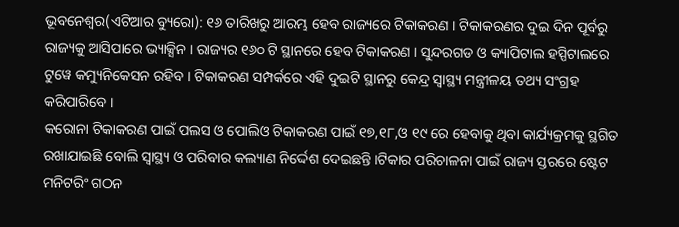ଭୂବନେଶ୍ୱର(ଏଟିଆର ବ୍ୟୁରୋ): ୧୬ ତାରିଖରୁ ଆରମ୍ଭ ହେବ ରାଜ୍ୟରେ ଟିକାକରଣ । ଟିକାକରଣର ଦୁଇ ଦିନ ପୂର୍ବରୁ ରାଜ୍ୟକୁ ଆସିପାରେ ଭ୍ୟାକ୍ସିନ । ରାଜ୍ୟର ୧୬୦ ଟି ସ୍ଥାନରେ ହେବ ଟିକାକରଣ । ସୁନ୍ଦରଗଡ ଓ କ୍ୟାପିଟାଲ ହସ୍ପିଟାଲରେ ଟୁୱେ କମ୍ୟୁନିକେସନ ରହିବ । ଟିକାକରଣ ସମ୍ପର୍କରେ ଏହି ଦୁଇଟି ସ୍ଥାନରୁ କେନ୍ଦ୍ର ସ୍ୱାସ୍ଥ୍ୟ ମନ୍ତ୍ରୀଳୟ ତଥ୍ୟ ସଂଗ୍ରହ କରିପାରିବେ ।
କରୋନା ଟିକାକରଣ ପାଇଁ ପଲସ ଓ ପୋଲିଓ ଟିକାକରଣ ପାଇଁ ୧୭,୧୮,ଓ ୧୯ ରେ ହେବାକୁ ଥିବା କାର୍ଯ୍ୟକ୍ରମକୁ ସ୍ଥଗିତ ରଖାଯାଇଛି ବୋଲି ସ୍ୱାସ୍ଥ୍ୟ ଓ ପରିବାର କଲ୍ୟାଣ ନିର୍ଦ୍ଦେଶ ଦେଇଛନ୍ତି ।ଟିକାର ପରିଚାଳନା ପାଇଁ ରାଜ୍ୟ ସ୍ତରରେ ଷ୍ଟେଟ ମନିଟରିଂ ଗଠନ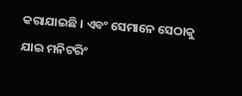କରାଯାଇଛି । ଏବଂ ସେମାନେ ସେଠାକୁ ଯାଇ ମନିଟରିଂ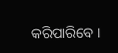କରିପାରିବେ ।